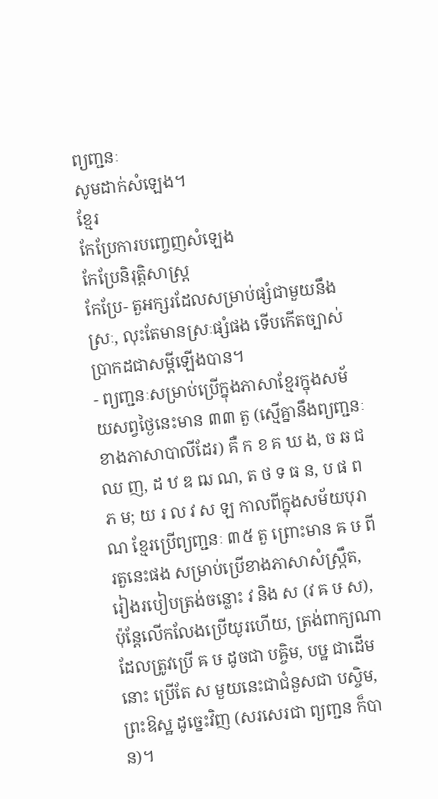ព្យញ្ជនៈ
សូមដាក់សំឡេង។
ខ្មែរ
កែប្រែការបញ្ចេញសំឡេង
កែប្រែនិរុត្តិសាស្ត្រ
កែប្រែ- តួអក្សរដែលសម្រាប់ផ្សំជាមួយនឹងស្រៈ, លុះតែមានស្រៈផ្សំផង ទើបកើតច្បាស់ប្រាកដជាសម្ដីឡើងបាន។
- ព្យញ្ជនៈសម្រាប់ប្រើក្នុងភាសាខ្មែរក្នុងសម័យសព្វថ្ងៃនេះមាន ៣៣ តួ (ស្មើគ្នានឹងព្យញ្ជនៈខាងភាសាបាលីដែរ) គឺ ក ខ គ ឃ ង, ច ឆ ជ ឈ ញ, ដ ឋ ឌ ឍ ណ, ត ថ ទ ធ ន, ប ផ ព ភ ម; យ រ ល វ ស ឡ កាលពីក្នុងសម័យបុរាណ ខ្មែរប្រើព្យញ្ជនៈ ៣៥ តួ ព្រោះមាន ឝ ឞ ពីរតួនេះផង សម្រាប់ប្រើខាងភាសាសំស្ក្រឹត, រៀងរបៀបត្រង់ចន្លោះ វ និង ស (វ ឝ ឞ ស), ប៉ុន្តែលើកលែងប្រើយូរហើយ, ត្រង់ពាក្យណាដែលត្រូវប្រើ ឝ ឞ ដូចជា បឝ្ចិម, បឞ្ឋ ជាដើមនោះ ប្រើតែ ស មួយនេះជាជំនួសជា បស្ចិម, ព្រះឱស្ឋ ដូច្នេះវិញ (សរសេរជា ព្យញ្ជន ក៏បាន)។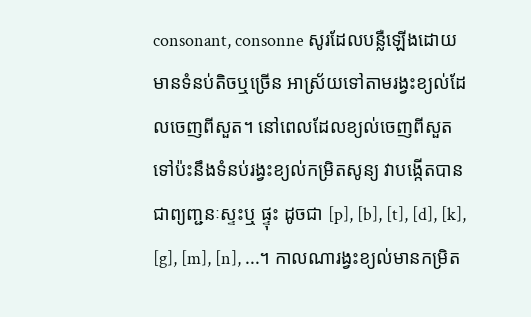consonant, consonne សូរដែលបន្លឺឡើងដោយមានទំនប់តិចឬច្រើន អាស្រ័យទៅតាមរង្វះខ្យល់ដែលចេញពីសួត។ នៅពេលដែលខ្យល់ចេញពីសួតទៅប៉ះនឹងទំនប់រង្វះខ្យល់កម្រិតសូន្យ វាបង្កើតបានជាព្យញ្ជនៈស្ទះឬ ផ្ទុះ ដូចជា [p], [b], [t], [d], [k], [g], [m], [n], ...។ កាលណារង្វះខ្យល់មានកម្រិត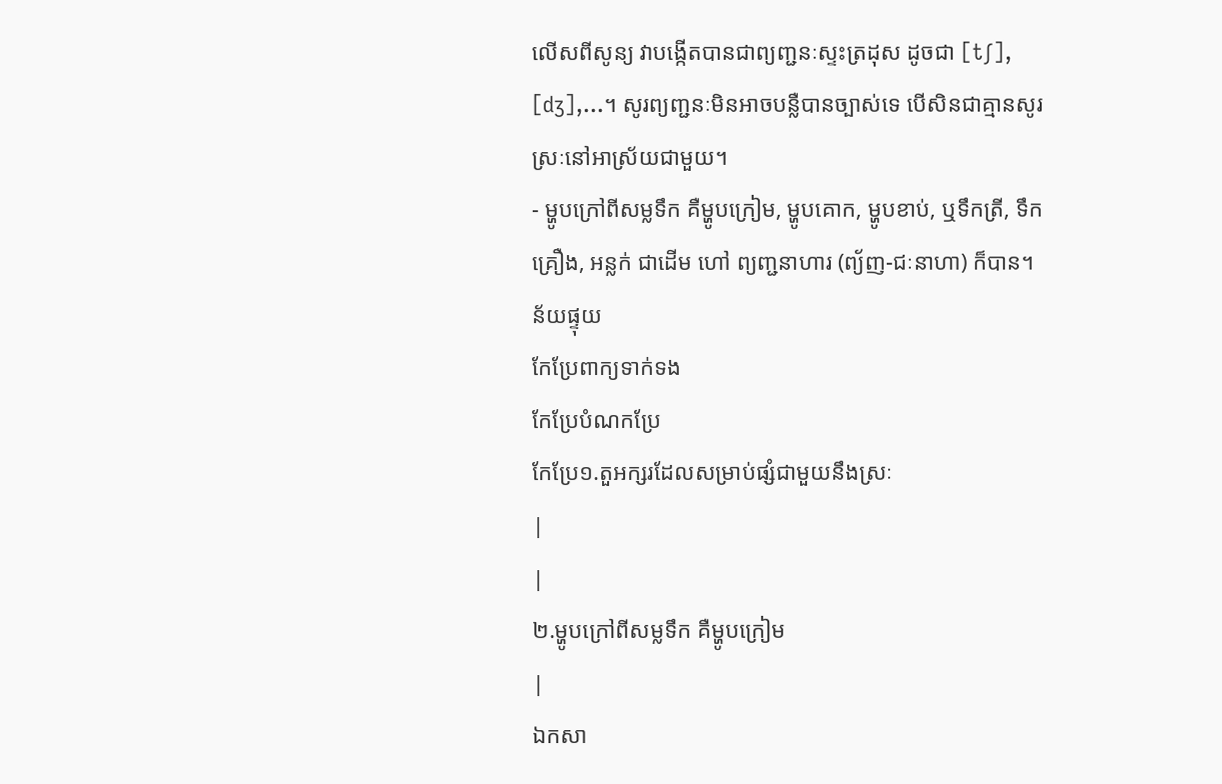លើសពីសូន្យ វាបង្កើតបានជាព្យញ្ជនៈស្ទះត្រដុស ដូចជា [tʃ], [dʒ],...។ សូរព្យញ្ជនៈមិនអាចបន្លឺបានច្បាស់ទេ បើសិនជាគ្មានសូរស្រៈនៅអាស្រ័យជាមួយ។
- ម្ហូបក្រៅពីសម្លទឹក គឺម្ហូបក្រៀម, ម្ហូបគោក, ម្ហូបខាប់, ឬទឹកត្រី, ទឹកគ្រឿង, អន្លក់ ជាដើម ហៅ ព្យញ្ជនាហារ (ព្យ័ញ-ជៈនាហា) ក៏បាន។
ន័យផ្ទុយ
កែប្រែពាក្យទាក់ទង
កែប្រែបំណកប្រែ
កែប្រែ១.តួអក្សរដែលសម្រាប់ផ្សំជាមួយនឹងស្រៈ
|
|
២.ម្ហូបក្រៅពីសម្លទឹក គឺម្ហូបក្រៀម
|
ឯកសា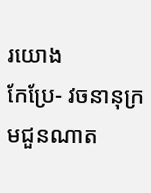រយោង
កែប្រែ- វចនានុក្រមជួនណាត